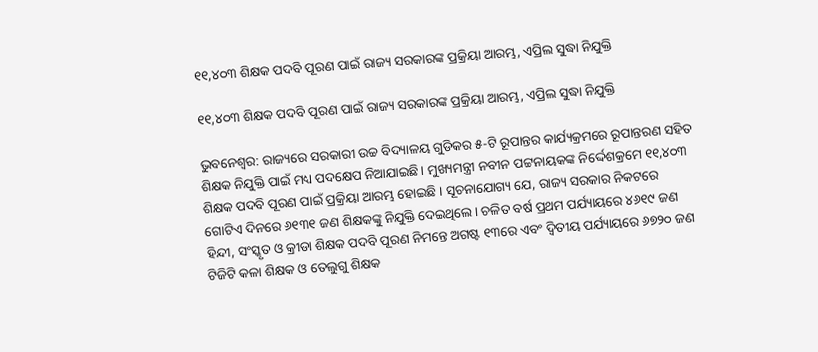୧୧,୪୦୩ ଶିକ୍ଷକ ପଦବି ପୂରଣ ପାଇଁ ରାଜ୍ୟ ସରକାରଙ୍କ ପ୍ରକ୍ରିୟା ଆରମ୍ଭ, ଏପ୍ରିଲ ସୁଦ୍ଧା ନିଯୁକ୍ତି

୧୧,୪୦୩ ଶିକ୍ଷକ ପଦବି ପୂରଣ ପାଇଁ ରାଜ୍ୟ ସରକାରଙ୍କ ପ୍ରକ୍ରିୟା ଆରମ୍ଭ, ଏପ୍ରିଲ ସୁଦ୍ଧା ନିଯୁକ୍ତି

ଭୁବନେଶ୍ୱର: ରାଜ୍ୟରେ ସରକାରୀ ଉଚ୍ଚ ବିଦ୍ୟାଳୟ ଗୁଡିକର ୫-ଟି ରୂପାନ୍ତର କାର୍ଯ୍ୟକ୍ରମରେ ରୂପାନ୍ତରଣ ସହିତ ଶିକ୍ଷକ ନିଯୁକ୍ତି ପାଇଁ ମଧ୍ୟ ପଦକ୍ଷେପ ନିଆଯାଇଛି। ମୁଖ୍ୟମନ୍ତ୍ରୀ ନବୀନ ପଟ୍ଟନାୟକଙ୍କ ନିର୍ଦ୍ଦେଶକ୍ରମେ ୧୧,୪୦୩ ଶିକ୍ଷକ ପଦବି ପୂରଣ ପାଇଁ ପ୍ରକ୍ରିୟା ଆରମ୍ଭ ହୋଇଛି । ସୂଚନାଯୋଗ୍ୟ ଯେ, ରାଜ୍ୟ ସରକାର ନିକଟରେ ଗୋଟିଏ ଦିନରେ ୬୧୩୧ ଜଣ ଶିକ୍ଷକଙ୍କୁ ନିଯୁକ୍ତି ଦେଇଥିଲେ। ଚଳିତ ବର୍ଷ ପ୍ରଥମ ପର୍ଯ୍ୟାୟରେ ୪୬୧୯ ଜଣ ହିନ୍ଦୀ, ସଂସ୍କୃତ ଓ କ୍ରୀଡା ଶିକ୍ଷକ ପଦବି ପୂରଣ ନିମନ୍ତେ ଅଗଷ୍ଟ ୧୩ରେ ଏବଂ ଦ୍ବିତୀୟ ପର୍ଯ୍ୟାୟରେ ୬୭୨୦ ଜଣ ଟିଜିଟି କଳା ଶିକ୍ଷକ ଓ ତେଲୁଗୁ ଶିକ୍ଷକ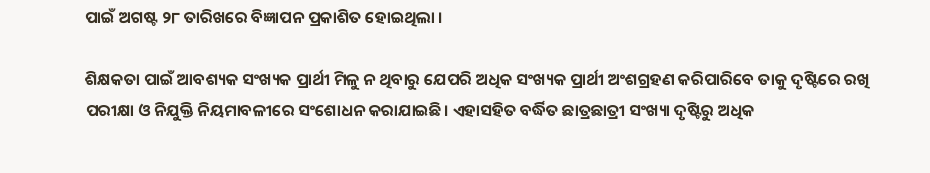ପାଇଁ ଅଗଷ୍ଟ ୨୮ ତାରିଖରେ ବିଜ୍ଞାପନ ପ୍ରକାଶିତ ହୋଇଥିଲା ।

ଶିକ୍ଷକତା ପାଇଁ ଆବଶ୍ୟକ ସଂଖ୍ୟକ ପ୍ରାର୍ଥୀ ମିଳୁ ନ ଥିବାରୁ ଯେପରି ଅଧିକ ସଂଖ୍ୟକ ପ୍ରାର୍ଥୀ ଅଂଶଗ୍ରହଣ କରିପାରିବେ ତାକୁ ଦୃଷ୍ଟିରେ ରଖି ପରୀକ୍ଷା ଓ ନିଯୁକ୍ତି ନିୟମାବଳୀରେ ସଂଶୋଧନ କରାଯାଇଛି। ଏହାସହିତ ବର୍ଦ୍ଧିତ ଛାତ୍ରଛାତ୍ରୀ ସଂଖ୍ୟା ଦୃଷ୍ଟିରୁ ଅଧିକ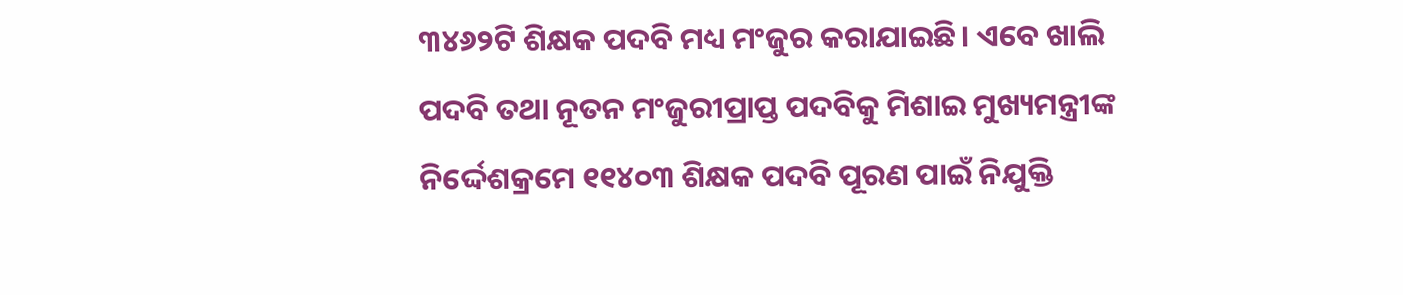୩୪୬୨ଟି ଶିକ୍ଷକ ପଦବି ମଧ୍ୟ ମଂଜୁର କରାଯାଇଛି। ଏବେ ଖାଲି ପଦବି ତଥା ନୂତନ ମଂଜୁରୀପ୍ରାପ୍ତ ପଦବିକୁ ମିଶାଇ ମୁଖ୍ୟମନ୍ତ୍ରୀଙ୍କ ନିର୍ଦ୍ଦେଶକ୍ରମେ ୧୧୪୦୩ ଶିକ୍ଷକ ପଦବି ପୂରଣ ପାଇଁ ନିଯୁକ୍ତି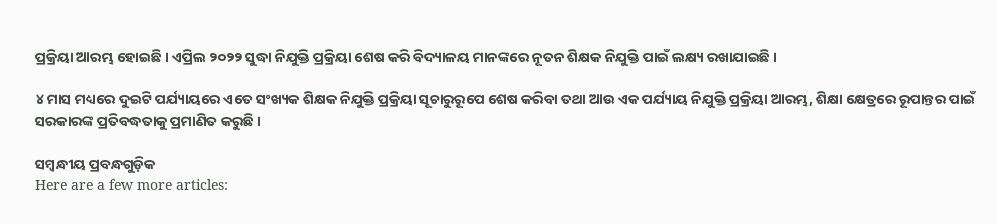ପ୍ରକ୍ରିୟା ଆରମ୍ଭ ହୋଇଛି । ଏପ୍ରିଲ ୨୦୨୨ ସୁଦ୍ଧା ନିଯୁକ୍ତି ପ୍ରକ୍ରିୟା ଶେଷ କରି ବିଦ୍ୟାଳୟ ମାନଙ୍କରେ ନୂତନ ଶିକ୍ଷକ ନିଯୁକ୍ତି ପାଇଁ ଲକ୍ଷ୍ୟ ରଖାଯାଇଛି ।

୪ ମାସ ମଧ୍ୟରେ ଦୁଇଟି ପର୍ଯ୍ୟାୟରେ ଏତେ ସଂଖ୍ୟକ ଶିକ୍ଷକ ନିଯୁକ୍ତି ପ୍ରକ୍ରିୟା ସୂଚାରୁରୂପେ ଶେଷ କରିବା ତଥା ଆଉ ଏକ ପର୍ଯ୍ୟାୟ ନିଯୁକ୍ତି ପ୍ରକ୍ରିୟା ଆରମ୍ଭ, ଶିକ୍ଷା କ୍ଷେତ୍ରରେ ରୂପାନ୍ତର ପାଇଁ ସରକାରଙ୍କ ପ୍ରତିବଦ୍ଧତାକୁ ପ୍ରମାଣିତ କରୁଛି ।

ସମ୍ବନ୍ଧୀୟ ପ୍ରବନ୍ଧଗୁଡ଼ିକ
Here are a few more articles: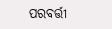ପରବର୍ତ୍ତୀ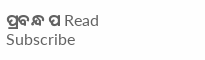ପ୍ରବନ୍ଧ ପ Read
Subscribe